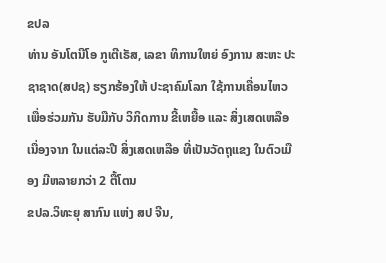ຂປລ
ທ່ານ ອັນໂຕນີໂອ ກູເຕີເຣັສ, ເລຂາ ທິການໃຫຍ່ ອົງການ ສະຫະ ປະຊາຊາດ(ສປຊ) ຮຽກຮ້ອງໃຫ້ ປະຊາຄົມໂລກ ໃຊ້ການເຄື່ອນໄຫວ ເພື່ອຮ່ວມກັນ ຮັບມືກັບ ວິກິດການ ຂີ້ເຫຍື້ອ ແລະ ສິ່ງເສດເຫລືອ ເນື່ອງຈາກ ໃນແຕ່ລະປີ ສິ່ງເສດເຫລືອ ທີ່ເປັນວັດຖຸແຂງ ໃນຕົວເມືອງ ມີຫລາຍກວ່າ 2 ຕື້ໂຕນ
ຂປລ.ວິທະຍຸ ສາກົນ ແຫ່ງ ສປ ຈີນ,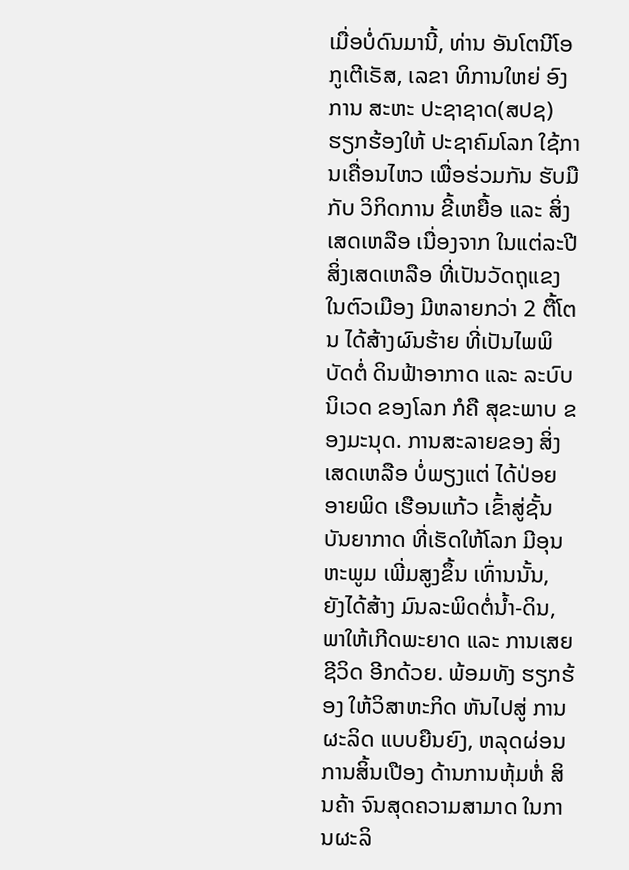ເມື່ອບໍ່ດົນມານີ້, ທ່ານ ອັນໂຕນີໂອ ກູເຕີເຣັສ, ເລຂາ ທິການໃຫຍ່ ອົງການ ສະຫະ ປະຊາຊາດ(ສປຊ) ຮຽກຮ້ອງໃຫ້ ປະຊາຄົມໂລກ ໃຊ້ການເຄື່ອນໄຫວ ເພື່ອຮ່ວມກັນ ຮັບມືກັບ ວິກິດການ ຂີ້ເຫຍື້ອ ແລະ ສິ່ງເສດເຫລືອ ເນື່ອງຈາກ ໃນແຕ່ລະປີ ສິ່ງເສດເຫລືອ ທີ່ເປັນວັດຖຸແຂງ ໃນຕົວເມືອງ ມີຫລາຍກວ່າ 2 ຕື້ໂຕນ ໄດ້ສ້າງຜົນຮ້າຍ ທີ່ເປັນໄພພິບັດຕໍ່ ດິນຟ້າອາກາດ ແລະ ລະບົບນິເວດ ຂອງໂລກ ກໍຄື ສຸຂະພາບ ຂອງມະນຸດ. ການສະລາຍຂອງ ສິ່ງເສດເຫລືອ ບໍ່ພຽງແຕ່ ໄດ້ປ່ອຍອາຍພິດ ເຮືອນແກ້ວ ເຂົ້າສູ່ຊັ້ນ ບັນຍາກາດ ທີ່ເຮັດໃຫ້ໂລກ ມີອຸນຫະພູມ ເພີ່ມສູງຂຶ້ນ ເທົ່ານນັ້ນ, ຍັງໄດ້ສ້າງ ມົນລະພິດຕໍ່ນ້ຳ-ດິນ, ພາໃຫ້ເກີດພະຍາດ ແລະ ການເສຍຊີວິດ ອີກດ້ວຍ. ພ້ອມທັງ ຮຽກຮ້ອງ ໃຫ້ວິສາຫະກິດ ຫັນໄປສູ່ ການຜະລິດ ແບບຍືນຍົງ, ຫລຸດຜ່ອນ ການສິ້ນເປືອງ ດ້ານການຫຸ້ມຫໍ່ ສິນຄ້າ ຈົນສຸດຄວາມສາມາດ ໃນການຜະລິ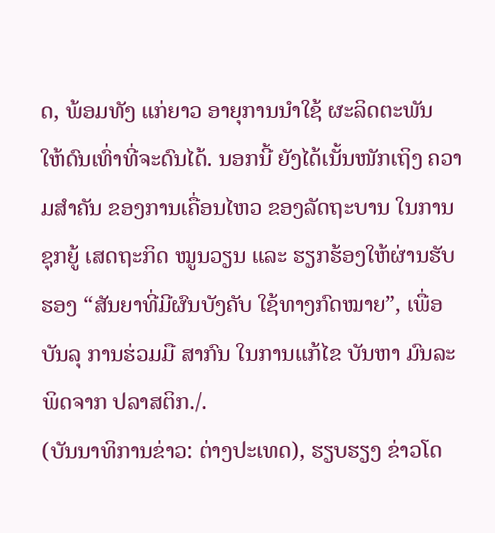ດ, ພ້ອມທັງ ແກ່ຍາວ ອາຍຸການນຳໃຊ້ ຜະລິດຕະພັນ ໃຫ້ດົນເທົ່າທີ່ຈະດົນໄດ້. ນອກນີ້ ຍັງໄດ້ເນັ້ນໜັກເຖິງ ຄວາມສຳຄັນ ຂອງການເຄື່ອນໄຫວ ຂອງລັດຖະບານ ໃນການຊຸກຍູ້ ເສດຖະກິດ ໝູນວຽນ ແລະ ຮຽກຮ້ອງໃຫ້ຜ່ານຮັບຮອງ “ສັນຍາທີ່ມີຜົນບັງຄັບ ໃຊ້ທາງກົດໝາຍ”, ເພື່ອບັນລຸ ການຮ່ວມມື ສາກົນ ໃນການແກ້ໄຂ ບັນຫາ ມົນລະພິດຈາກ ປລາສຕິກ./.
(ບັນນາທິການຂ່າວ: ຕ່າງປະເທດ), ຮຽບຮຽງ ຂ່າວໂດ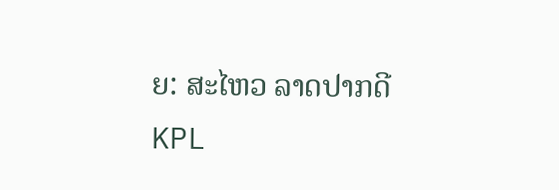ຍ: ສະໄຫວ ລາດປາກດີ
KPL